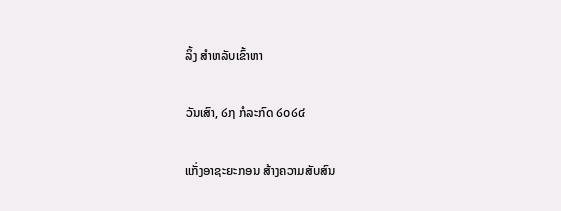ລິ້ງ ສຳຫລັບເຂົ້າຫາ

ວັນເສົາ, ໒໗ ກໍລະກົດ ໒໐໒໔

ແກັ່ງອາຊະຍະກອນ ສ້າງຄວາມສັບສົນ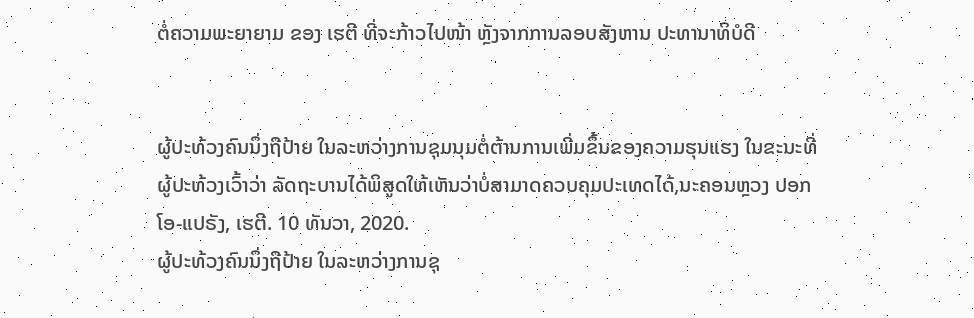ຕໍ່ຄວາມພະຍາຍາມ ຂອງ ເຮຕີ ທີ່ຈະກ້າວໄປໜ້າ ຫຼັງຈາກການລອບສັງຫານ ປະທານາທິບໍດີ


ຜູ້ປະທ້ວງຄົນນຶ່ງຖືປ້າຍ ໃນລະຫວ່າງການຊຸມນຸມຕໍ່ຕ້ານການເພີ່ມຂຶ້ນຂອງຄວາມຮຸນແຮງ ໃນຂະນະທີ່ຜູ້ປະທ້ວງເວົ້າວ່າ ລັດຖະບານໄດ້ພິສູດໃຫ້ເຫັນວ່າບໍ່ສາມາດຄວບຄຸມປະເທດໄດ້,ນະຄອນຫຼວງ ປອກ ໂອ-ແປຣັງ, ເຮຕີ. 10 ທັນວາ, 2020.
ຜູ້ປະທ້ວງຄົນນຶ່ງຖືປ້າຍ ໃນລະຫວ່າງການຊຸ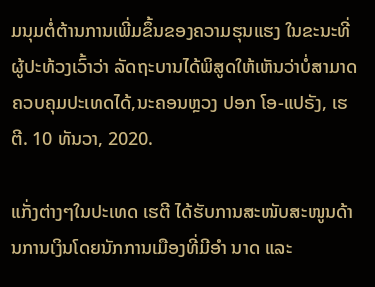ມນຸມຕໍ່ຕ້ານການເພີ່ມຂຶ້ນຂອງຄວາມຮຸນແຮງ ໃນຂະນະທີ່ຜູ້ປະທ້ວງເວົ້າວ່າ ລັດຖະບານໄດ້ພິສູດໃຫ້ເຫັນວ່າບໍ່ສາມາດຄວບຄຸມປະເທດໄດ້,ນະຄອນຫຼວງ ປອກ ໂອ-ແປຣັງ, ເຮຕີ. 10 ທັນວາ, 2020.

ແກັ່ງຕ່າງໆໃນປະເທດ ເຮຕີ ໄດ້ຮັບການສະໜັບສະໜູນດ້ານການເງິນໂດຍນັກການເມືອງທີ່ມີອຳ ນາດ ແລະ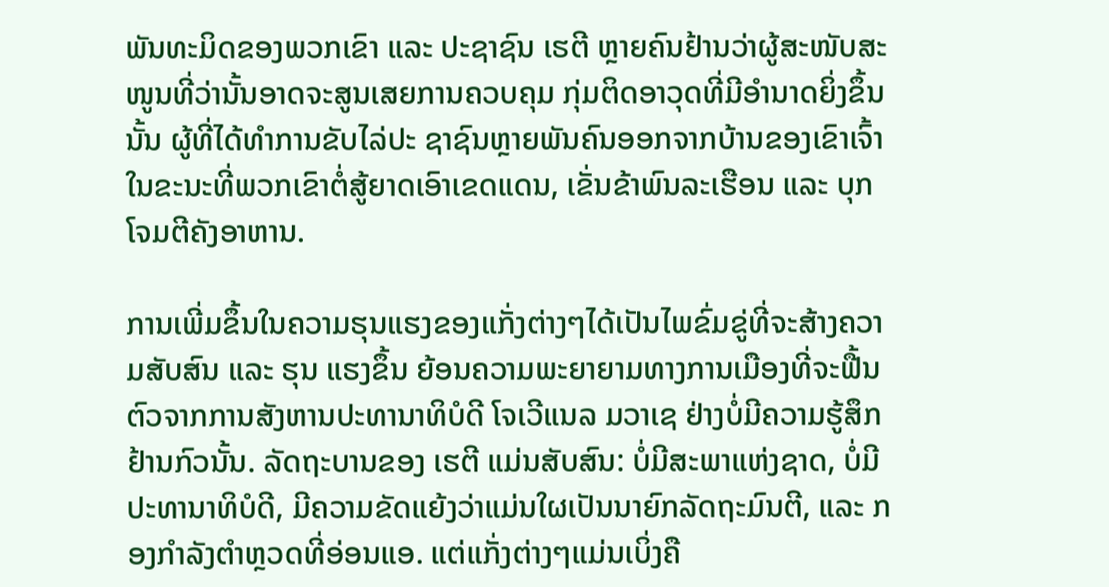ພັນທະມິດຂອງພວກເຂົາ ແລະ ປະຊາຊົນ ເຮຕີ ຫຼາຍຄົນຢ້ານວ່າຜູ້ສະໜັບສະໜູນທີ່ວ່ານັ້ນອາດຈະສູນເສຍການຄວບຄຸມ ກຸ່ມຕິດອາວຸດທີ່ມີອຳນາດຍິ່ງຂຶ້ນນັ້ນ ຜູ້ທີ່ໄດ້ທຳການຂັບໄລ່ປະ ຊາຊົນຫຼາຍພັນຄົນອອກຈາກບ້ານຂອງເຂົາເຈົ້າ ໃນຂະນະທີ່ພວກເຂົາຕໍ່ສູ້ຍາດເອົາເຂດແດນ, ເຂັ່ນຂ້າພົນລະເຮືອນ ແລະ ບຸກໂຈມຕີຄັງອາຫານ.

ການເພີ່ມຂຶ້ນໃນຄວາມຮຸນແຮງຂອງແກັ່ງຕ່າງໆໄດ້ເປັນໄພຂົ່ມຂູ່ທີ່ຈະສ້າງຄວາມສັບສົນ ແລະ ຮຸນ ແຮງຂຶ້ນ ຍ້ອນຄວາມພະຍາຍາມທາງການເມືອງທີ່ຈະຟື້ນຕົວຈາກການສັງຫານປະທານາທິບໍດີ ໂຈເວີແນລ ມວາເຊ ຢ່າງບໍ່ມີຄວາມຮູ້ສຶກຢ້ານກົວນັ້ນ. ລັດຖະບານຂອງ ເຮຕີ ແມ່ນສັບສົນ: ບໍ່ມີສະພາແຫ່ງຊາດ, ບໍ່ມີປະທານາທິບໍດີ, ມີຄວາມຂັດແຍ້ງວ່າແມ່ນໃຜເປັນນາຍົກລັດຖະມົນຕີ, ແລະ ກອງກຳລັງຕຳຫຼວດທີ່ອ່ອນແອ. ແຕ່ແກັ່ງຕ່າງໆແມ່ນເບິ່ງຄື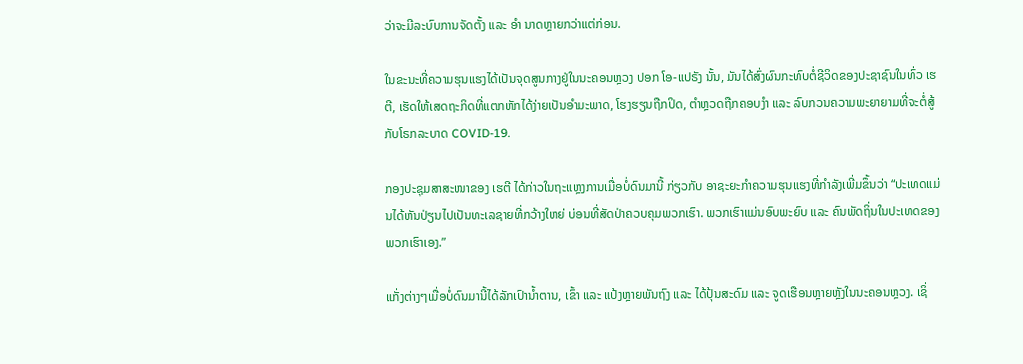ວ່າຈະມີລະບົບການຈັດຕັ້ງ ແລະ ອຳ ນາດຫຼາຍກວ່າແຕ່ກ່ອນ.

ໃນຂະນະທີ່ຄວາມຮຸນແຮງໄດ້ເປັນຈຸດສູນກາງຢູ່ໃນນະຄອນຫຼວງ ປອກ ໂອ-ແປຣັງ ນັ້ນ, ມັນໄດ້ສົ່ງຜົນກະທົບຕໍ່ຊີວິດຂອງປະຊາຊົນໃນທົ່ວ ເຮຕີ, ເຮັດໃຫ້ເສດຖະກິດທີ່ແຕກຫັກໄດ້ງ່າຍເປັນອຳມະພາດ, ໂຮງຮຽນຖືກປິດ, ຕຳຫຼວດຖືກຄອບງຳ ແລະ ລົບກວນຄວາມພະຍາຍາມທີ່ຈະຕໍ່ສູ້ກັບໂຣກລະບາດ COVID-19.

ກອງປະຊຸມສາສະໜາຂອງ ເຮຕີ ໄດ້ກ່າວໃນຖະແຫຼງການເມື່ອບໍ່ດົນມານີ້ ກ່ຽວກັບ ອາຊະຍະກຳຄວາມຮຸນແຮງທີ່ກຳລັງເພີ່ມຂຶ້ນວ່າ “ປະເທດແມ່ນໄດ້ຫັນປ່ຽນໄປເປັນທະເລຊາຍທີ່ກວ້າງໃຫຍ່ ບ່ອນທີ່ສັດປ່າຄວບຄຸມພວກເຮົາ. ພວກເຮົາແມ່ນອົບພະຍົບ ແລະ ຄົນພັດຖິ່ນໃນປະເທດຂອງພວກເຮົາເອງ.”

ແກັ່ງຕ່າງໆເມື່ອບໍ່ດົນມານີ້ໄດ້ລັກເປົານໍ້າຕານ, ເຂົ້າ ແລະ ແປ້ງຫຼາຍພັນຖົງ ແລະ ໄດ້ປຸ້ນສະດົມ ແລະ ຈູດເຮືອນຫຼາຍຫຼັງໃນນະຄອນຫຼວງ. ເຊິ່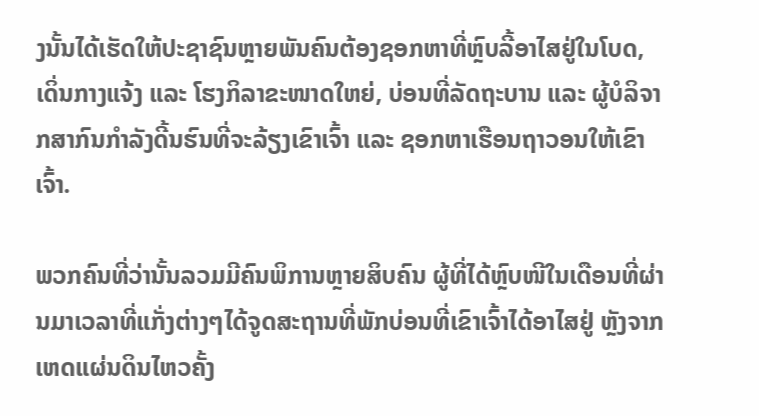ງນັ້ນໄດ້ເຮັດໃຫ້ປະຊາຊົນຫຼາຍພັນຄົນຕ້ອງຊອກຫາທີ່ຫຼົບລີ້ອາໄສຢູ່ໃນໂບດ, ເດິ່ນກາງແຈ້ງ ແລະ ໂຮງກິລາຂະໜາດໃຫຍ່, ບ່ອນທີ່ລັດຖະບານ ແລະ ຜູ້ບໍລິຈາກສາກົນກຳລັງດີ້ນຮົນທີ່ຈະລ້ຽງເຂົາເຈົ້າ ແລະ ຊອກຫາເຮືອນຖາວອນໃຫ້ເຂົາເຈົ້າ.

ພວກຄົນທີ່ວ່ານັ້ນລວມມີຄົນພິການຫຼາຍສິບຄົນ ຜູ້ທີ່ໄດ້ຫຼົບໜີໃນເດືອນທີ່ຜ່ານມາເວລາທີ່ແກັ່ງຕ່າງໆໄດ້ຈູດສະຖານທີ່ພັກບ່ອນທີ່ເຂົາເຈົ້າໄດ້ອາໄສຢູ່ ຫຼັງຈາກເຫດແຜ່ນດິນໄຫວຄັ້ງ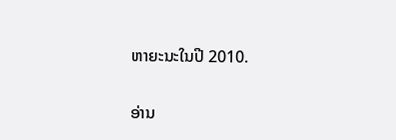ຫາຍະນະໃນປີ 2010.

ອ່ານ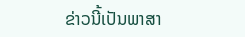ຂ່າວນີ້ເປັນພາສາ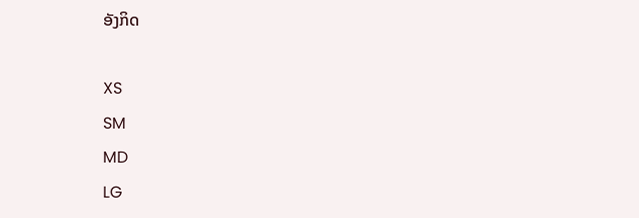ອັງກິດ

XS
SM
MD
LG